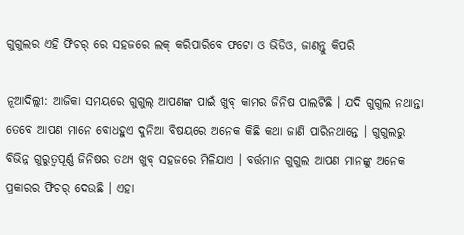ଗୁଗୁଲର ଏହି ଫିଚର୍ ରେ ସହଜରେ ଲକ୍ କରିପାରିବେ ଫଟୋ ଓ ଭିଡିଓ, ଜାଣନ୍ତୁ କିପରି

ନୂଆଦିଲ୍ଲୀ: ଆଜିକା ସମୟରେ ଗୁଗୁଲ୍ ଆପଣଙ୍କ ପାଇଁ ଖୁବ୍ କାମର ଜିନିଷ ପାଲଟିଛି । ଯଦି ଗୁଗୁଲ ନଥାନ୍ତା ତେବେ ଆପଣ ମାନେ ବୋଧହୁଏ ଦୁନିଆ ବିଷୟରେ ଅନେକ କିଛି କଥା ଜାଣି ପାରିନଥାନ୍ତେ । ଗୁଗୁଲରୁ ବିଭିନ୍ନ ଗୁରୁତ୍ୱପୂର୍ଣ୍ଣ ଜିନିଷର ତଥ୍ୟ ଖୁବ୍ ସହଜରେ ମିଳିଯାଏ । ବର୍ତ୍ତମାନ ଗୁଗୁଲ ଆପଣ ମାନଙ୍କୁ ଅନେକ ପ୍ରକାରର ଫିଚର୍ ଦେଉଛି । ଏହା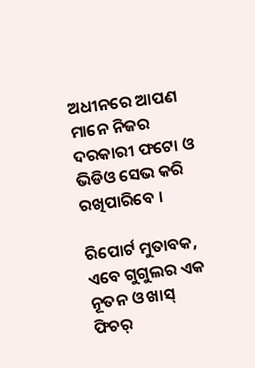ଅଧୀନରେ ଆପଣ ମାନେ ନିଜର ଦରକାରୀ ଫଟୋ ଓ ଭିଡିଓ ସେଭ କରି ରଖିପାରିବେ ।

ରିପୋର୍ଟ ମୁତାବକ, ଏବେ ଗୁଗୁଲର ଏକ ନୂତନ ଓ ଖାସ୍ ଫିଚର୍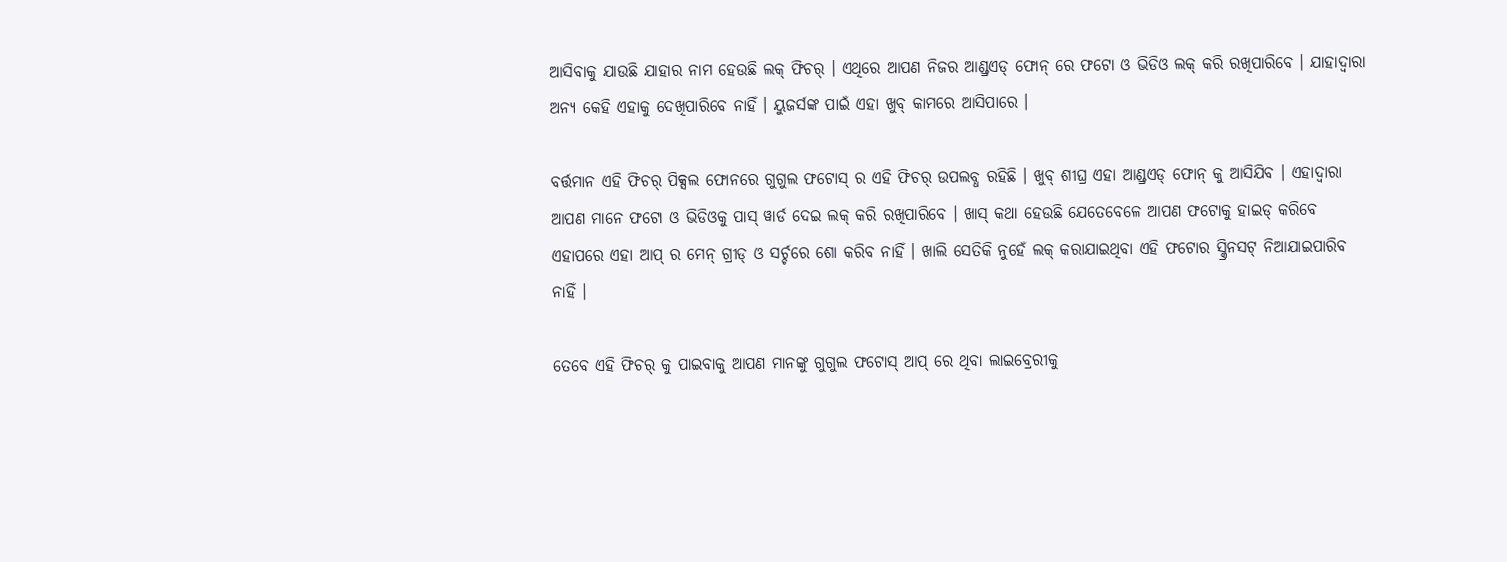ଆସିବାକୁ ଯାଉଛି ଯାହାର ନାମ ହେଉଛି ଲକ୍ ଫିଚର୍ । ଏଥିରେ ଆପଣ ନିଜର ଆଣ୍ଡ୍ରଏଡ୍ ଫୋନ୍ ରେ ଫଟୋ ଓ ଭିଡିଓ ଲକ୍ କରି ରଖିପାରିବେ । ଯାହାଦ୍ୱାରା ଅନ୍ୟ କେହି ଏହାକୁ ଦେଖିପାରିବେ ନାହିଁ । ୟୁଜର୍ସଙ୍କ ପାଇଁ ଏହା ଖୁବ୍ କାମରେ ଆସିପାରେ ।

ବର୍ତ୍ତମାନ ଏହି ଫିଚର୍ ପିକ୍ସଲ ଫୋନରେ ଗୁଗୁଲ ଫଟୋସ୍ ର ଏହି ଫିଚର୍ ଉପଲବ୍ଧ ରହିଛି । ଖୁବ୍ ଶୀଘ୍ର ଏହା ଆଣ୍ଡ୍ରଏଡ୍ ଫୋନ୍ କୁ ଆସିଯିବ । ଏହାଦ୍ୱାରା ଆପଣ ମାନେ ଫଟୋ ଓ ଭିଡିଓକୁ ପାସ୍ ୱାର୍ଡ ଦେଇ ଲକ୍ କରି ରଖିପାରିବେ । ଖାସ୍ କଥା ହେଉଛି ଯେତେବେଳେ ଆପଣ ଫଟୋକୁ ହାଇଡ୍ କରିବେ ଏହାପରେ ଏହା ଆପ୍ ର ମେନ୍ ଗ୍ରୀଡ୍ ଓ ସର୍ଚ୍ଚରେ ଶୋ କରିବ ନାହିଁ । ଖାଲି ସେତିକି ନୁହେଁ ଲକ୍ କରାଯାଇଥିବା ଏହି ଫଟୋର ସ୍କ୍ରିନସଟ୍ ନିଆଯାଇପାରିବ ନାହିଁ ।

ତେବେ ଏହି ଫିଚର୍ କୁ ପାଇବାକୁ ଆପଣ ମାନଙ୍କୁ ଗୁଗୁଲ ଫଟୋସ୍ ଆପ୍ ରେ ଥିବା ଲାଇବ୍ରେରୀକୁ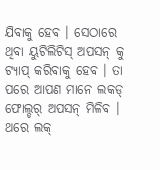ଯିବାକୁ ହେବ । ସେଠାରେ ଥିବା ୟୁଟିଲିଟିସ୍ ଅପସନ୍ କୁ ଟ୍ୟାପ୍ କରିବାକୁ ହେବ । ତା ପରେ ଆପଣ ମାନେ ଲକଡ୍ ଫୋଲ୍ଡର୍ ଅପସନ୍ ମିଳିବ । ଥରେ ଲକ୍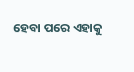ହେବା ପରେ ଏହାକୁ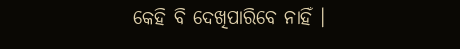କେହି ବି ଦେଖିପାରିବେ ନାହିଁ ।